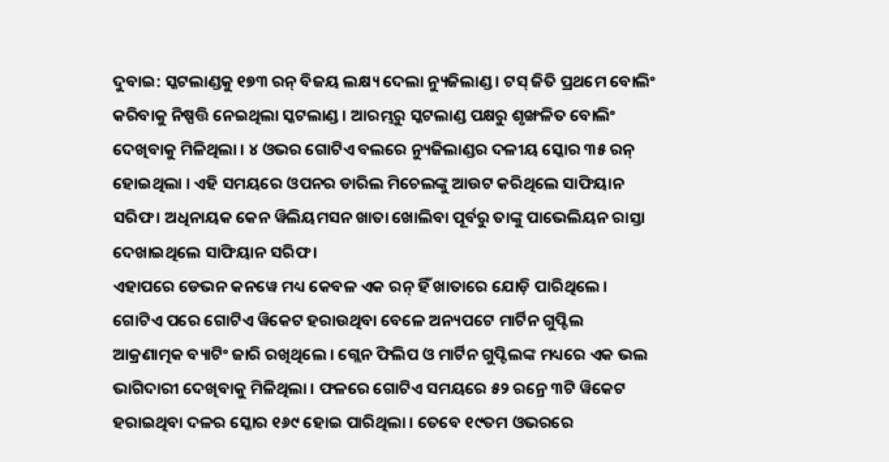ଦୁବାଇ: ସ୍କଟଲାଣ୍ଡକୁ ୧୭୩ ରନ୍ ବିଜୟ ଲକ୍ଷ୍ୟ ଦେଲା ନ୍ୟୁଜିଲାଣ୍ଡ । ଟସ୍ ଜିତି ପ୍ରଥମେ ବୋଲିଂ କରିବାକୁ ନିଷ୍ପତ୍ତି ନେଇଥିଲା ସ୍କଟଲାଣ୍ଡ । ଆରମ୍ଭରୁ ସ୍କଟଲାଣ୍ଡ ପକ୍ଷରୁ ଶୃଙ୍ଖଳିତ ବୋଲିଂ ଦେଖିବାକୁ ମିଳିଥିଲା । ୪ ଓଭର ଗୋଟିଏ ବଲରେ ନ୍ୟୁଜିଲାଣ୍ଡର ଦଳୀୟ ସ୍କୋର ୩୫ ରନ୍ ହୋଇଥିଲା । ଏହି ସମୟରେ ଓପନର ଡାରିଲ ମିଚେଲଙ୍କୁ ଆଉଟ କରିଥିଲେ ସାଫିୟାନ ସରିଫ । ଅଧିନାୟକ କେନ ୱିଲିୟମସନ ଖାତା ଖୋଲିବା ପୂର୍ବରୁ ତାଙ୍କୁ ପାଭେଲିୟନ ରାସ୍ତା ଦେଖାଇଥିଲେ ସାଫିୟାନ ସରିଫ ।
ଏହାପରେ ଡେଭନ କନୱେ ମଧ୍ୟ କେବଳ ଏକ ରନ୍ ହିଁ ଖାତାରେ ଯୋଡ଼ି ପାରିଥିଲେ । ଗୋଟିଏ ପରେ ଗୋଟିଏ ୱିକେଟ ହରାଉଥିବା ବେଳେ ଅନ୍ୟପଟେ ମାର୍ଟିନ ଗୁପ୍ଟିଲ ଆକ୍ରଣାତ୍ମକ ବ୍ୟାଟିଂ ଜାରି ରଖିଥିଲେ । ଗ୍ଲେନ ଫିଲିପ ଓ ମାର୍ଟିନ ଗୁପ୍ଟିଲଙ୍କ ମଧ୍ୟରେ ଏକ ଭଲ ଭାଗିଦାରୀ ଦେଖିବାକୁ ମିଳିଥିଲା । ଫଳରେ ଗୋଟିଏ ସମୟରେ ୫୨ ରନ୍ରେ ୩ଟି ୱିକେଟ ହରାଇଥିବା ଦଳର ସ୍କୋର ୧୬୯ ହୋଇ ପାରିଥିଲା । ତେବେ ୧୯ତମ ଓଭରରେ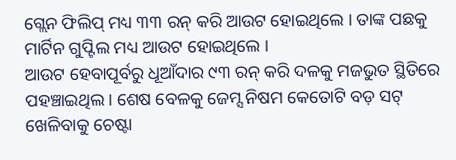ଗ୍ଲେନ ଫିଲିପ୍ ମଧ୍ୟ ୩୩ ରନ୍ କରି ଆଉଟ ହୋଇଥିଲେ । ତାଙ୍କ ପଛକୁ ମାର୍ଟିନ ଗୁପ୍ଟିଲ ମଧ୍ୟ ଆଉଟ ହୋଇଥିଲେ ।
ଆଉଟ ହେବାପୂର୍ବରୁ ଧୂଆଁଦାର ୯୩ ରନ୍ କରି ଦଳକୁ ମଜଭୁତ ସ୍ଥିତିରେ ପହଞ୍ଚାଇଥିଲ । ଶେଷ ବେଳକୁ ଜେମ୍ସ ନିଷମ କେତୋଟି ବଡ଼ ସଟ୍ ଖେଳିବାକୁ ଚେଷ୍ଟା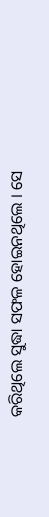କରିଥିଲେ ସୁଦ୍ଧା ସଫଳ ହୋଇନଥିଲେ । ସେ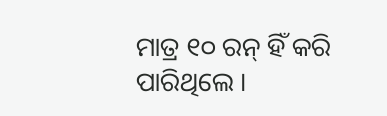ମାତ୍ର ୧୦ ରନ୍ ହିଁ କରି ପାରିଥିଲେ ।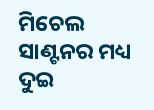ମିଚେଲ ସାଣ୍ଟନର ମଧ୍ୟ ଦୁଇ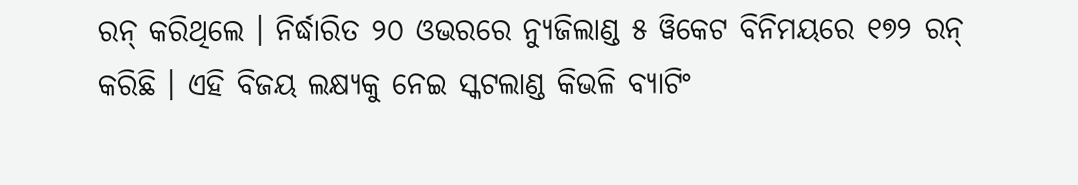ରନ୍ କରିଥିଲେ । ନିର୍ଦ୍ଧାରିତ ୨୦ ଓଭରରେ ନ୍ୟୁଜିଲାଣ୍ଡ ୫ ୱିକେଟ ବିନିମୟରେ ୧୭୨ ରନ୍ କରିଛି । ଏହି ବିଜୟ ଲକ୍ଷ୍ୟକୁ ନେଇ ସ୍କଟଲାଣ୍ଡ କିଭଳି ବ୍ୟାଟିଂ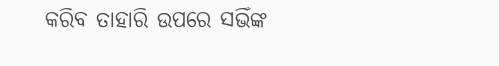କରିବ ତାହାରି ଉପରେ ସଭିଁଙ୍କ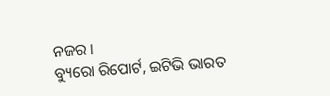ନଜର ।
ବ୍ୟୁରୋ ରିପୋର୍ଟ, ଇଟିଭି ଭାରତ